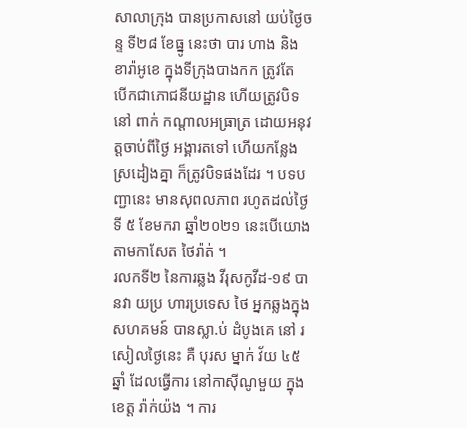សាលាក្រុង បានប្រកាសនៅ យប់ថ្ងៃចន្ទ ទី២៨ ខែធ្នូ នេះថា បារ ហាង និងខារ៉ាអូខេ ក្នុងទីក្រុងបាងកក ត្រូវតែ បើកជាភោជនីយដ្ឋាន ហើយត្រូវបិទ នៅ ពាក់ កណ្តាលអធ្រាត្រ ដោយអនុវត្តចាប់ពីថ្ងៃ អង្គារតទៅ ហើយកន្លែង ស្រដៀងគ្នា ក៏ត្រូវបិទផងដែរ ។ បទបញ្ជានេះ មានសុពលភាព រហូតដល់ថ្ងៃទី ៥ ខែមករា ឆ្នាំ២០២១ នេះបើយោង តាមកាសែត ថៃរ៉ាត់ ។
រលកទី២ នៃការឆ្លង វីរុសកូវីដ-១៩ បានវា យប្រ ហារប្រទេស ថៃ អ្នកឆ្លងក្នុង សហគមន៍ បានស្លា.ប់ ដំបូងគេ នៅ រសៀលថ្ងៃនេះ គឺ បុរស ម្នាក់ វ័យ ៤៥ឆ្នាំ ដែលធ្វើការ នៅកាស៊ីណូមួយ ក្នុងខេត្ត រ៉ាក់យ៉ង ។ ការ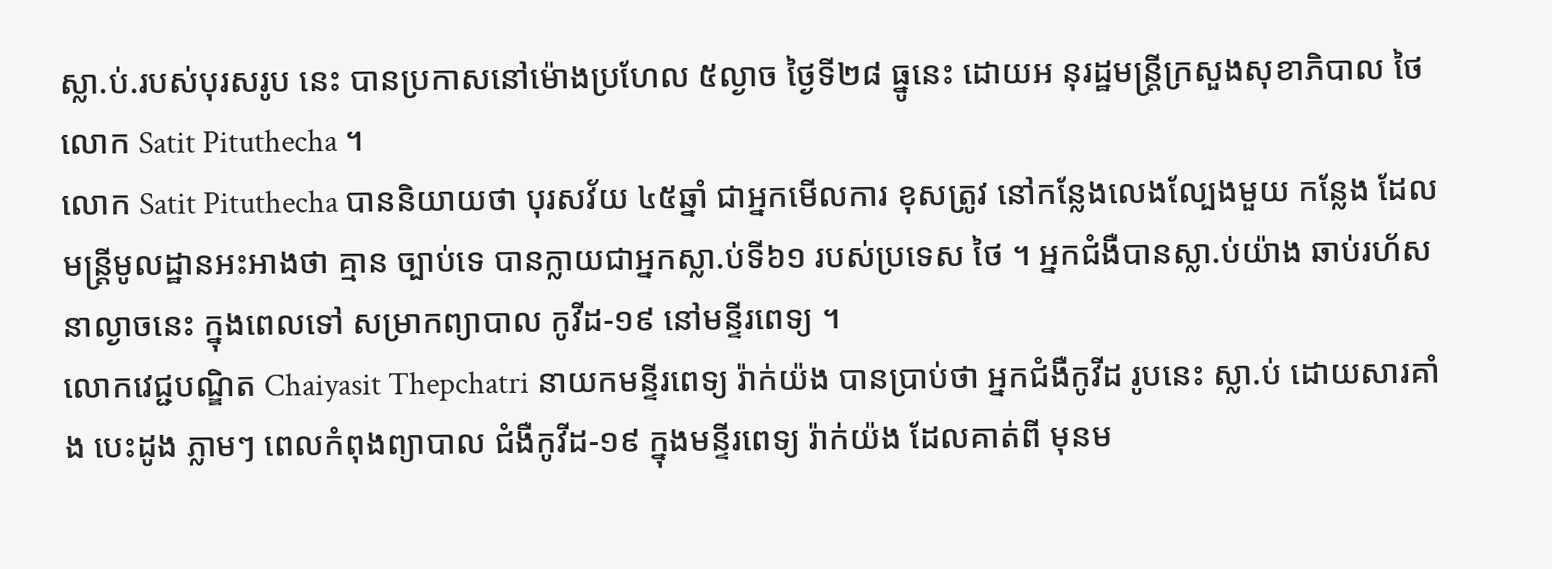ស្លា.ប់.របស់បុរសរូប នេះ បានប្រកាសនៅម៉ោងប្រហែល ៥ល្ងាច ថ្ងៃទី២៨ ធ្នូនេះ ដោយអ នុរដ្ឋមន្ត្រីក្រសួងសុខាភិបាល ថៃ លោក Satit Pituthecha ។
លោក Satit Pituthecha បាននិយាយថា បុរសវ័យ ៤៥ឆ្នាំ ជាអ្នកមើលការ ខុសត្រូវ នៅកន្លែងលេងល្បែងមួយ កន្លែង ដែលមន្ត្រីមូលដ្ឋានអះអាងថា គ្មាន ច្បាប់ទេ បានក្លាយជាអ្នកស្លា.ប់ទី៦១ របស់ប្រទេស ថៃ ។ អ្នកជំងឺបានស្លា.ប់យ៉ាង ឆាប់រហ័សនាល្ងាចនេះ ក្នុងពេលទៅ សម្រាកព្យាបាល កូវីដ-១៩ នៅមន្ទីរពេទ្យ ។
លោកវេជ្ជបណ្ឌិត Chaiyasit Thepchatri នាយកមន្ទីរពេទ្យ រ៉ាក់យ៉ង បានប្រាប់ថា អ្នកជំងឺកូវីដ រូបនេះ ស្លា.ប់ ដោយសារគាំង បេះដូង ភ្លាមៗ ពេលកំពុងព្យាបាល ជំងឺកូវីដ-១៩ ក្នុងមន្ទីរពេទ្យ រ៉ាក់យ៉ង ដែលគាត់ពី មុនម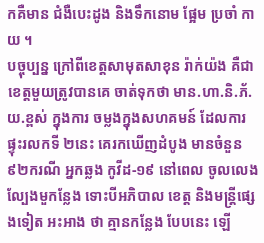កគឺមាន ជំងឺបេះដូង និងទឹកនោម ផ្អែម ប្រចាំ កាយ ។
បច្ចុប្បន្ន ក្រៅពីខេត្តសាមុតសាខុន រ៉ាក់យ៉ង គឺជាខេត្តមួយត្រូវបានគេ ចាត់ទុកថា មាន.ហា.និ.ភ័.យ.ខ្ពស់ ក្នុងការ ចម្លងក្នុងសហគមន៍ ដែលការ ផ្ទុះរលកទី ២នេះ គេរកឃើញដំបូង មានចំនួន ៩២ករណី អ្នកឆ្លង កូវីដ-១៩ នៅពេល ចូលលេង ល្បែងមួកន្លែង ទោះបីអភិបាល ខេត្ត និងមន្ត្រីផ្សេងទៀត អះអាង ថា គ្មានកន្លែង បែបនេះ ឡើ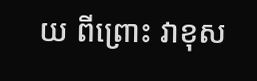យ ពីព្រោះ វាខុស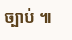ច្បាប់ ៕